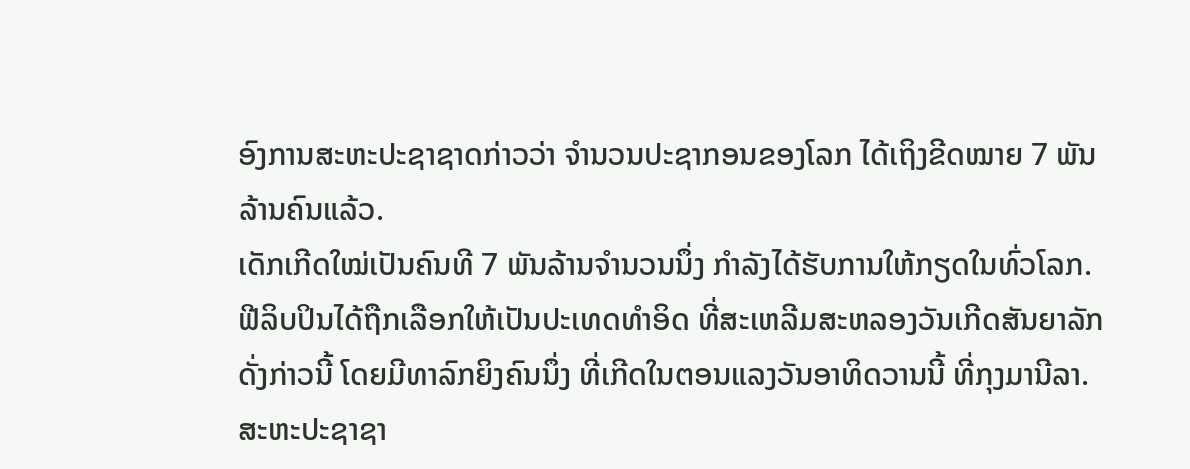ອົງການສະຫະປະຊາຊາດກ່າວວ່າ ຈໍານວນປະຊາກອນຂອງໂລກ ໄດ້ເຖິງຂີດໝາຍ 7 ພັນ
ລ້ານຄົນແລ້ວ.
ເດັກເກີດໃໝ່ເປັນຄົນທີ 7 ພັນລ້ານຈໍານວນນຶ່ງ ກໍາລັງໄດ້ຮັບການໃຫ້ກຽດໃນທົ່ວໂລກ.
ຟີລິບປິນໄດ້ຖືກເລືອກໃຫ້ເປັນປະເທດທໍາອິດ ທີ່ສະເຫລີມສະຫລອງວັນເກີດສັນຍາລັກ
ດັ່ງກ່າວນີ້ ໂດຍມີທາລົກຍິງຄົນນຶ່ງ ທີ່ເກີດໃນຕອນແລງວັນອາທິດວານນີ້ ທີ່ກຸງມານີລາ.
ສະຫະປະຊາຊາ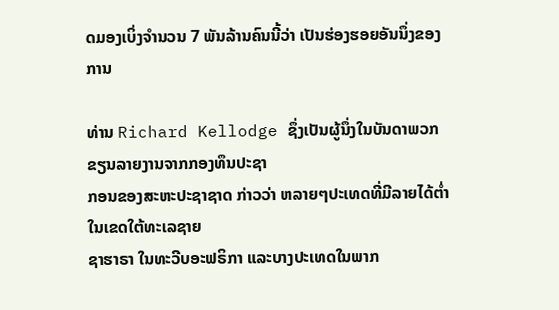ດມອງເບິ່ງຈໍານວນ 7 ພັນລ້ານຄົນນີ້ວ່າ ເປັນຮ່ອງຮອຍອັນນຶ່ງຂອງການ

ທ່ານ Richard Kellodge ຊຶ່ງເປັນຜູ້ນຶ່ງໃນບັນດາພວກຂຽນລາຍງານຈາກກອງທຶນປະຊາ
ກອນຂອງສະຫະປະຊາຊາດ ກ່າວວ່າ ຫລາຍໆປະເທດທີ່ມີລາຍໄດ້ຕໍ່າໃນເຂດໃຕ້ທະເລຊາຍ
ຊາຮາຣາ ໃນທະວີບອະຟຣິກາ ແລະບາງປະເທດໃນພາກ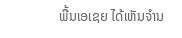ພື້ນເອເຊຍ ໄດ້ເຫັນຈໍານ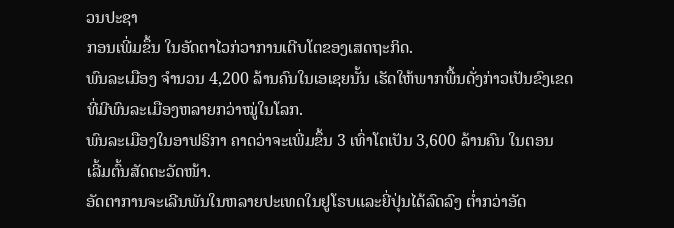ວນປະຊາ
ກອນເພີ່ມຂຶ້ນ ໃນອັດຕາໄວກ່ວາການເຕີບໂຕຂອງເສດຖະກິດ.
ພົນລະເມືອງ ຈໍານວນ 4,200 ລ້ານຄົນໃນເອເຊຍນັ້ນ ເຮັດໃຫ້ພາກພື້ນດັ່ງກ່າວເປັນຂົງເຂດ
ທີ່ມີພົນລະເມືອງຫລາຍກວ່າໝູ່ໃນໂລກ.
ພົນລະເມືອງໃນອາຟຣິກາ ຄາດວ່າຈະເພີ່ມຂຶ້ນ 3 ເທົ່າໂຕເປັນ 3,600 ລ້ານຄົນ ໃນຕອນ
ເລີ້ມຕົ້ນສັດຕະວັດໜ້າ.
ອັດຕາການຈະເລີນພັນໃນຫລາຍປະເທດໃນຢູໂຣບແລະຍີ່ປຸ່ນໄດ້ລົດລົງ ຕໍ່າກວ່າອັດ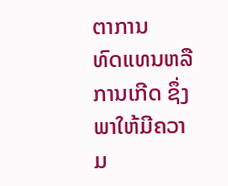ຕາການ
ທົດແທນຫລືການເກີດ ຊຶ່ງພາໃຫ້ມີຄວາມ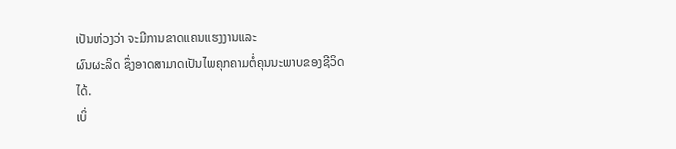ເປັນຫ່ວງວ່າ ຈະມີການຂາດແຄນແຮງງານແລະ
ຜົນຜະລິດ ຊຶ່ງອາດສາມາດເປັນໄພຄຸກຄາມຕໍ່ຄຸນນະພາບຂອງຊີວິດໄດ້.
ເບິ່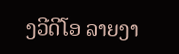ງວີດີໂອ ລາຍງາ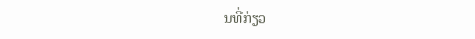ນທີ່ກ່ຽວ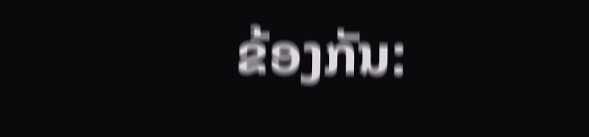ຂ້ອງກັນ: